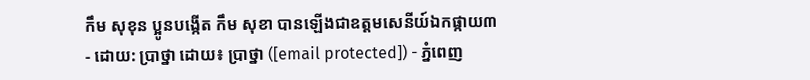កឹម សុខុន ប្អូនបង្កើត កឹម សុខា បានឡើងជាឧត្តមសេនីយ៍ឯកផ្កាយ៣
- ដោយ: ប្រាថ្នា ដោយ៖ ប្រាថ្នា ([email protected]) - ភ្នំពេញ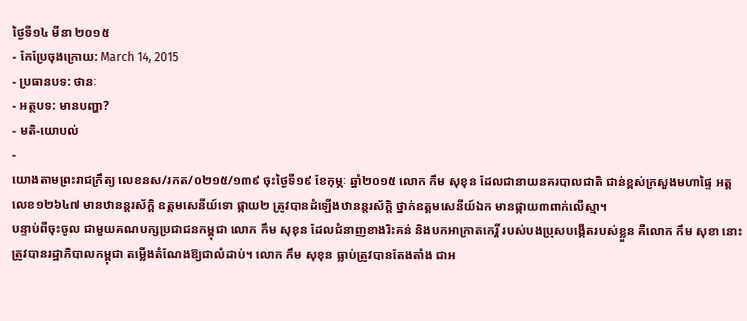ថ្ងៃទី១៤ មីនា ២០១៥
- កែប្រែចុងក្រោយ: March 14, 2015
- ប្រធានបទ: ថានៈ
- អត្ថបទ: មានបញ្ហា?
- មតិ-យោបល់
-
យោងតាមព្រះរាជក្រឹត្យ លេខនស/រកត/០២១៥/១៣៩ ចុះថ្ងៃទី១៩ ខែកុម្ភៈ ឆ្នាំ២០១៥ លោក កឹម សុខុន ដែលជានាយនគរបាលជាតិ ជាន់ខ្ពស់ក្រសួងមហាផ្ទៃ អត្តលេខ១២៦៤៧ មានឋានន្តរស័ក្តិ ឧត្តមសេនីយ៍ទោ ផ្កាយ២ ត្រូវបានដំឡើងឋានន្តរស័ក្តិ ថ្នាក់ឧត្តមសេនីយ៍ឯក មានផ្កាយ៣ពាក់លើស្មា។
បន្ទាប់ពីចុះចូល ជាមួយគណបក្សប្រជាជនកម្ពុជា លោក កឹម សុខុន ដែលជំនាញខាងរិះគន់ និងបកអាក្រាតកេរ្តិ៍ របស់បងប្រុសបង្កើតរបស់ខ្លួន គឺលោក កឹម សុខា នោះ ត្រូវបានរដ្ឋាភិបាលកម្ពុជា តម្លើងតំណែងឱ្យជាលំដាប់។ លោក កឹម សុខុន ធ្លាប់ត្រូវបានតែងតាំង ជាអ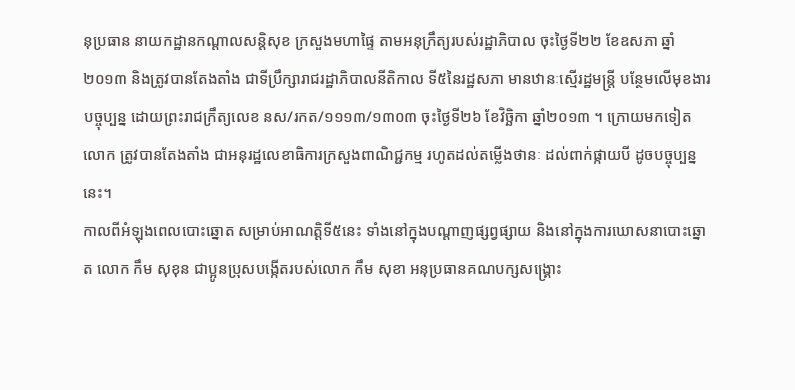នុប្រធាន នាយកដ្ឋានកណ្តាលសន្តិសុខ ក្រសួងមហាផ្ទៃ តាមអនុក្រឹត្យរបស់រដ្ឋាភិបាល ចុះថ្ងៃទី២២ ខែឧសភា ឆ្នាំ២០១៣ និងត្រូវបានតែងតាំង ជាទីប្រឹក្សារាជរដ្ឋាភិបាលនីតិកាល ទី៥នៃរដ្ឋសភា មានឋានៈស្មើរដ្ឋមន្ត្រី បន្ថែមលើមុខងារបច្ចុប្បន្ន ដោយព្រះរាជក្រឹត្យលេខ នស/រកត/១១១៣/១៣០៣ ចុះថ្ងៃទី២៦ ខែវិច្ឆិកា ឆ្នាំ២០១៣ ។ ក្រោយមកទៀត លោក ត្រូវបានតែងតាំង ជាអនុរដ្ឋលេខាធិការក្រសួងពាណិជ្ជកម្ម រហូតដល់តម្លើងថានៈ ដល់ពាក់ផ្កាយបី ដូចបច្ចុប្បន្ននេះ។
កាលពីអំឡុងពេលបោះឆ្នោត សម្រាប់អាណត្តិទី៥នេះ ទាំងនៅក្នុងបណ្តាញផ្សព្វផ្សាយ និងនៅក្នុងការឃោសនាបោះឆ្នោត លោក កឹម សុខុន ជាប្អូនប្រុសបង្កើតរបស់លោក កឹម សុខា អនុប្រធានគណបក្សសង្គ្រោះ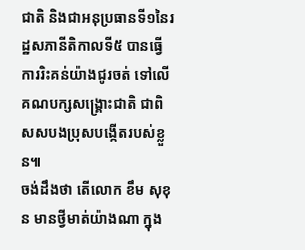ជាតិ និងជាអនុប្រធានទី១នៃរដ្ឋសភានីតិកាលទី៥ បានធ្វើការរិះគន់យ៉ាងជូរចត់ ទៅលើគណបក្សសង្គ្រោះជាតិ ជាពិសសបងប្រុសបង្កើតរបស់ខ្លួន៕
ចង់ដឹងថា តើលោក ខឹម សុខុន មានថ្វីមាត់យ៉ាងណា ក្នុង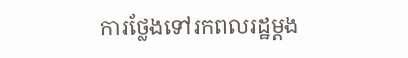ការថ្លែងទៅរកពលរដ្ឋម្ដង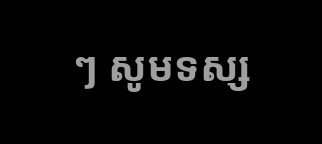ៗ សូមទស្ស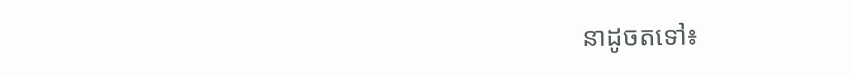នាដូចតទៅ៖